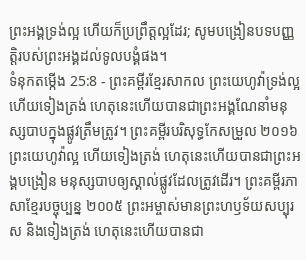ព្រះអង្គទ្រង់ល្អ ហើយក៏ប្រព្រឹត្តល្អដែរ; សូមបង្រៀនបទបញ្ញត្តិរបស់ព្រះអង្គដល់ទូលបង្គំផង។
ទំនុកតម្កើង 25:8 - ព្រះគម្ពីរខ្មែរសាកល ព្រះយេហូវ៉ាទ្រង់ល្អ ហើយទៀងត្រង់ ហេតុនេះហើយបានជាព្រះអង្គណែនាំមនុស្សបាបក្នុងផ្លូវត្រឹមត្រូវ។ ព្រះគម្ពីរបរិសុទ្ធកែសម្រួល ២០១៦ ព្រះយេហូវ៉ាល្អ ហើយទៀងត្រង់ ហេតុនេះហើយបានជាព្រះអង្គបង្រៀន មនុស្សបាបឲ្យស្គាល់ផ្លូវដែលត្រូវដើរ។ ព្រះគម្ពីរភាសាខ្មែរបច្ចុប្បន្ន ២០០៥ ព្រះអម្ចាស់មានព្រះហឫទ័យសប្បុរស និងទៀងត្រង់ ហេតុនេះហើយបានជា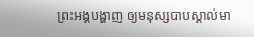ព្រះអង្គបង្ហាញ ឲ្យមនុស្សបាបស្គាល់មា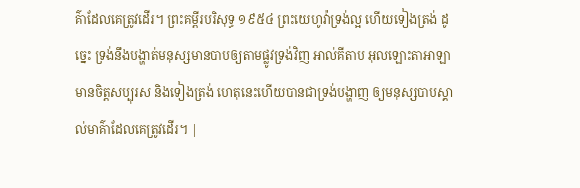គ៌ាដែលគេត្រូវដើរ។ ព្រះគម្ពីរបរិសុទ្ធ ១៩៥៤ ព្រះយេហូវ៉ាទ្រង់ល្អ ហើយទៀងត្រង់ ដូច្នេះ ទ្រង់នឹងបង្ហាត់មនុស្សមានបាបឲ្យតាមផ្លូវទ្រង់វិញ អាល់គីតាប អុលឡោះតាអាឡាមានចិត្តសប្បុរស និងទៀងត្រង់ ហេតុនេះហើយបានជាទ្រង់បង្ហាញ ឲ្យមនុស្សបាបស្គាល់មាគ៌ាដែលគេត្រូវដើរ។ |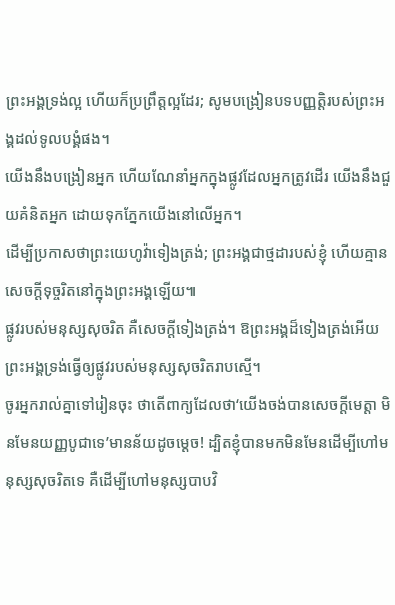ព្រះអង្គទ្រង់ល្អ ហើយក៏ប្រព្រឹត្តល្អដែរ; សូមបង្រៀនបទបញ្ញត្តិរបស់ព្រះអង្គដល់ទូលបង្គំផង។
យើងនឹងបង្រៀនអ្នក ហើយណែនាំអ្នកក្នុងផ្លូវដែលអ្នកត្រូវដើរ យើងនឹងជួយគំនិតអ្នក ដោយទុកភ្នែកយើងនៅលើអ្នក។
ដើម្បីប្រកាសថាព្រះយេហូវ៉ាទៀងត្រង់; ព្រះអង្គជាថ្មដារបស់ខ្ញុំ ហើយគ្មានសេចក្ដីទុច្ចរិតនៅក្នុងព្រះអង្គឡើយ៕
ផ្លូវរបស់មនុស្សសុចរិត គឺសេចក្ដីទៀងត្រង់។ ឱព្រះអង្គដ៏ទៀងត្រង់អើយ ព្រះអង្គទ្រង់ធ្វើឲ្យផ្លូវរបស់មនុស្សសុចរិតរាបស្មើ។
ចូរអ្នករាល់គ្នាទៅរៀនចុះ ថាតើពាក្យដែលថា‘យើងចង់បានសេចក្ដីមេត្តា មិនមែនយញ្ញបូជាទេ’មានន័យដូចម្ដេច! ដ្បិតខ្ញុំបានមកមិនមែនដើម្បីហៅមនុស្សសុចរិតទេ គឺដើម្បីហៅមនុស្សបាបវិ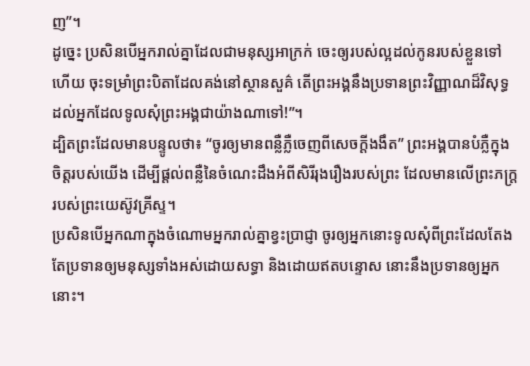ញ”។
ដូច្នេះ ប្រសិនបើអ្នករាល់គ្នាដែលជាមនុស្សអាក្រក់ ចេះឲ្យរបស់ល្អដល់កូនរបស់ខ្លួនទៅហើយ ចុះទម្រាំព្រះបិតាដែលគង់នៅស្ថានសួគ៌ តើព្រះអង្គនឹងប្រទានព្រះវិញ្ញាណដ៏វិសុទ្ធដល់អ្នកដែលទូលសុំព្រះអង្គជាយ៉ាងណាទៅ!”។
ដ្បិតព្រះដែលមានបន្ទូលថា៖ “ចូរឲ្យមានពន្លឺភ្លឺចេញពីសេចក្ដីងងឹត” ព្រះអង្គបានបំភ្លឺក្នុងចិត្តរបស់យើង ដើម្បីផ្ដល់ពន្លឺនៃចំណេះដឹងអំពីសិរីរុងរឿងរបស់ព្រះ ដែលមានលើព្រះភក្ត្ររបស់ព្រះយេស៊ូវគ្រីស្ទ។
ប្រសិនបើអ្នកណាក្នុងចំណោមអ្នករាល់គ្នាខ្វះប្រាជ្ញា ចូរឲ្យអ្នកនោះទូលសុំពីព្រះដែលតែងតែប្រទានឲ្យមនុស្សទាំងអស់ដោយសទ្ធា និងដោយឥតបន្ទោស នោះនឹងប្រទានឲ្យអ្នកនោះ។